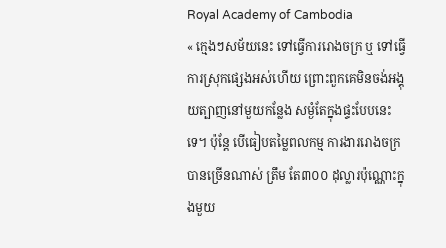Royal Academy of Cambodia
« ក្មេងៗសម័យនេះ ទៅធ្វើការរោងចក្រ ឬ ទៅធ្វើការស្រុកផ្សេងអស់ហើយ ព្រោះពួកគេមិនចង់អង្គុយត្បាញនៅមួយកន្លែង សម្ងំតែក្នុងផ្ទះបែបនេះទេ។ ប៉ុន្តែ បើធៀបតម្លៃពលកម្ម ការងាររោងចក្របានច្រើនណាស់ ត្រឹម តែ៣០០ ដុល្លារប៉ុណ្ណោះក្នុងមួយ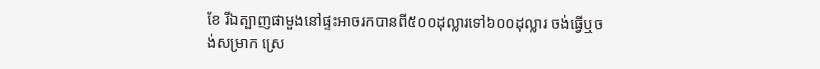ខែ រីឯត្បាញផាមួងនៅផ្ទះអាចរកបានពី៥០០ដុល្លារទៅ៦០០ដុល្លារ ចង់ធ្វើឬចង់សម្រាក ស្រេ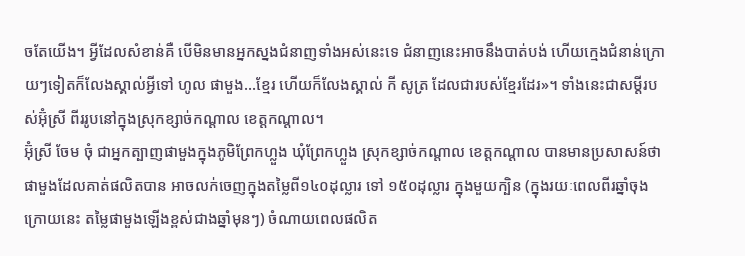ចតែយើង។ អ្វីដែលសំខាន់គឺ បើមិនមានអ្នកស្នងជំនាញទាំងអស់នេះទេ ជំនាញនេះអាចនឹងបាត់បង់ ហើយក្មេងជំនាន់ក្រោយៗទៀតក៏លែងស្គាល់អ្វីទៅ ហូល ផាមួង...ខ្មែរ ហើយក៏លែងស្គាល់ កី សូត្រ ដែលជារបស់ខ្មែរដែរ»។ ទាំងនេះជាសម្តីរបស់អ៊ុំស្រី ពីររូបនៅក្នុងស្រុកខ្សាច់កណ្តាល ខេត្តកណ្តាល។
អ៊ុំស្រី ចែម ចុំ ជាអ្នកត្បាញផាមួងក្នុងភូមិព្រែកហ្លួង ឃុំព្រែកហ្លួង ស្រុកខ្សាច់កណ្តាល ខេត្តកណ្តាល បានមានប្រសាសន៍ថា ផាមួងដែលគាត់ផលិតបាន អាចលក់ចេញក្នុងតម្លៃពី១៤០ដុល្លារ ទៅ ១៥០ដុល្លារ ក្នុងមួយក្បិន (ក្នុងរយៈពេលពីរឆ្នាំចុងក្រោយនេះ តម្លៃផាមួងឡើងខ្ពស់ជាងឆ្នាំមុនៗ) ចំណាយពេលផលិត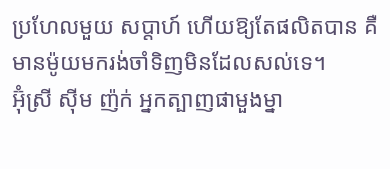ប្រហែលមួយ សប្តាហ៍ ហើយឱ្យតែផលិតបាន គឺមានម៉ូយមករង់ចាំទិញមិនដែលសល់ទេ។
អ៊ុំស្រី ស៊ីម ញ៉ក់ អ្នកត្បាញផាមួងម្នា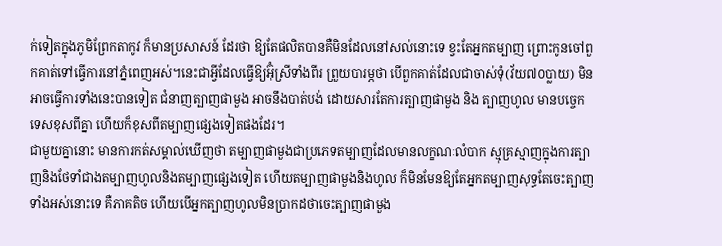ក់ទៀតក្នុងភូមិព្រែកតាកូវ ក៏មានប្រសាសន៍ ដែរថា ឱ្យតែផលិតបានគឺមិនដែលនៅសល់នោះទេ ខ្វះតែអ្នកតម្បាញ ព្រោះកូនចៅពួកគាត់ទៅធ្វើការនៅភ្នំពេញអស់។នេះជាអ្វីដែលធ្វើឱ្យអ៊ុំស្រីទាំងពីរ ព្រួយបារម្ភថា បើពួកគាត់ដែលជាចាស់ទុំ(វ័យ៧០ប្លាយ) មិនអាចធ្វើការទាំងនេះបានទៀត ជំនាញត្បាញផាមួង អាចនឹងបាត់បង់ ដោយសារតែការត្បាញផាមួង និង ត្បាញហូល មានបច្ចេកទេសខុសពីគ្នា ហើយក៏ខុសពីតម្បាញផ្សេងទៀតផងដែរ។
ជាមួយគ្នានោះ មានការកត់សម្គាល់ឃើញថា តម្បាញផាមួងជាប្រភេទតម្បាញដែលមានលក្ខណៈលំបាក ស្មុគ្រស្មាញក្នុងការត្បាញនិងថែទាំជាងតម្បាញហូលនិងតម្បាញផ្សេងទៀត ហើយតម្បាញផាមួងនិងហូល ក៏មិនមែនឱ្យតែអ្នកតម្បាញសុទ្ធតែចេះត្បាញទាំងអស់នោះទេ គឺភាគតិច ហើយបើអ្នកត្បាញហូលមិនប្រាកដថាចេះត្បាញផាមួង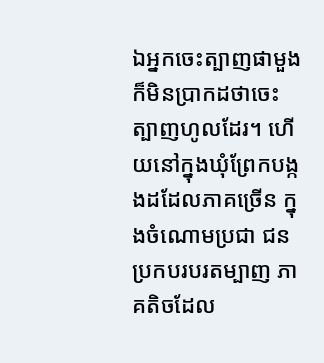ឯអ្នកចេះត្បាញផាមួងក៏មិនប្រាកដថាចេះត្បាញហូលដែរ។ ហើយនៅក្នុងឃុំព្រែកបង្កងដដែលភាគច្រើន ក្នុងចំណោមប្រជា ជនប្រកបរបរតម្បាញ ភាគតិចដែល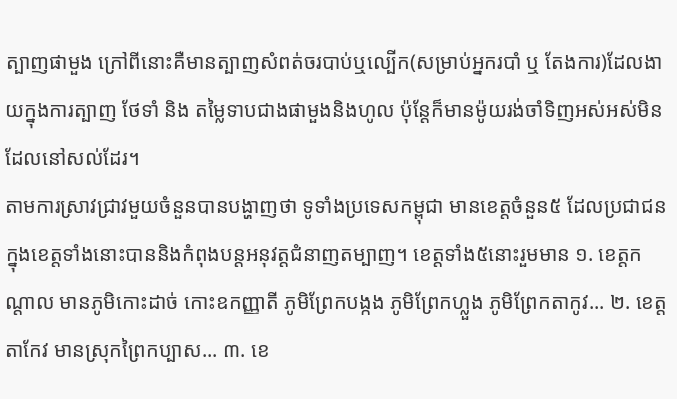ត្បាញផាមួង ក្រៅពីនោះគឺមានត្បាញសំពត់ចរបាប់ឬល្បើក(សម្រាប់អ្នករបាំ ឬ តែងការ)ដែលងាយក្នុងការត្បាញ ថែទាំ និង តម្លៃទាបជាងផាមួងនិងហូល ប៉ុន្តែក៏មានម៉ូយរង់ចាំទិញអស់អស់មិនដែលនៅសល់ដែរ។
តាមការស្រាវជ្រាវមួយចំនួនបានបង្ហាញថា ទូទាំងប្រទេសកម្ពុជា មានខេត្តចំនួន៥ ដែលប្រជាជនក្នុងខេត្តទាំងនោះបាននិងកំពុងបន្តអនុវត្តជំនាញតម្បាញ។ ខេត្តទាំង៥នោះរួមមាន ១. ខេត្តកណ្តាល មានភូមិកោះដាច់ កោះឧកញ្ញាតី ភូមិព្រែកបង្កង ភូមិព្រែកហ្លួង ភូមិព្រែកតាកូវ... ២. ខេត្តតាកែវ មានស្រុកព្រៃកប្បាស... ៣. ខេ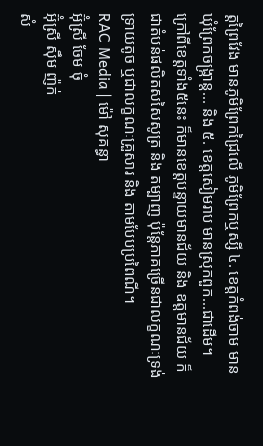ត្តព្រៃវែង មានភូមិព្រែកជ្រៃលើ ភូមិព្រែកឬស្សី ៤. ខេត្តកំពង់ចាម មានឃុំព្រែកចង្ក្រាន្ត... និង ៥. ខេត្តសៀមរាប មានស្រុកពួក...ជាដើម។ ក្រៅពីខេត្តទាំង៥នេះ ក៏មានខេត្តបន្ទាយមានជ័យ និង ឧត្តមានជ័យ ក៏ជាតំបន់ផលិតសសៃសូត្រ និង តម្បាញ ប៉ុន្តែភាគច្រើនជាលក្ខណៈទ្រង់ទ្រាយតូច ឬជាលក្ខណៈគ្រួសារ និង តាមបែបប្រពៃណី។
RAC Media | ម៉ៅ សុគន្ធា
អ៊ុំស្រី ចែម ចុំ
អ៊ុំស្រី ស៊ឹម ញ៉ក់
សំ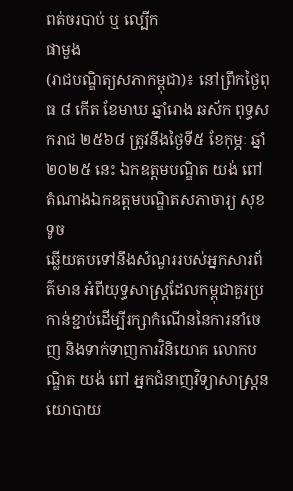ពត់ចរបាប់ ឬ ល្បើក
ផាមួង
(រាជបណ្ឌិត្យសភាកម្ពុជា)៖ នៅព្រឹកថ្ងៃពុធ ៨ កើត ខែមាឃ ឆ្នាំរោង ឆស័ក ពុទ្ធសករាជ ២៥៦៨ ត្រូវនឹងថ្ងៃទី៥ ខែកុម្ភៈ ឆ្នាំ២០២៥ នេះ ឯកឧត្តមបណ្ឌិត យង់ ពៅ តំណាងឯកឧត្តមបណ្ឌិតសភាចារ្យ សុខ ទូច
ឆ្លើយតបទៅនឹងសំណួររបស់អ្នកសារព័ត៌មាន អំពីយុទ្ធសាស្ត្រដែលកម្ពុជាគួរប្រកាន់ខ្ជាប់ដើម្បីរក្សាកំណើននៃការនាំចេញ និងទាក់ទាញការវិនិយោគ លោកបណ្ឌិត យង់ ពៅ អ្នកជំនាញវិទ្យាសាស្ត្រនយោបាយ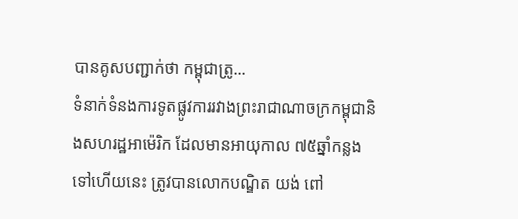បានគូសបញ្ជាក់ថា កម្ពុជាត្រូ...
ទំនាក់ទំនងការទូតផ្លូវការរវាងព្រះរាជាណាចក្រកម្ពុជានិងសហរដ្ឋអាម៉េរិក ដែលមានអាយុកាល ៧៥ឆ្នាំកន្លងទៅហើយនេះ ត្រូវបានលោកបណ្ឌិត យង់ ពៅ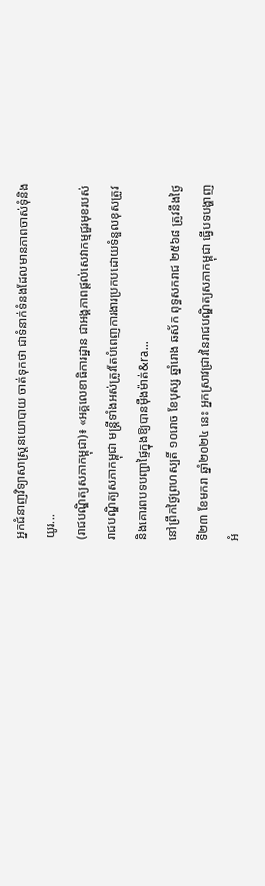អ្នកជំនាញវិទ្យាសាស្ត្រនយោបាយ ចាត់ទុកថា ជាទំនាក់ទំនងដែលមានភាពចាស់ទុំនិងយូរ...
(រាជបណ្ឌិត្យសភាកម្ពុជា)៖ «អគ្គលេខាធិការដ្ឋាន ជាអង្គភាពផ្ដល់សេវាកម្មជួរមុខរបស់រាជបណ្ឌិត្យសភាកម្ពុជា មន្ត្រីទាំងអស់ត្រូវតែបំពេញការងារប្រកបដោយទំនួលខុសត្រូវ និងគោរពបទបញ្ជាផ្ទៃក្នុងឱ្យបានម៉ឺងម៉ាត់&ra...
នៅព្រឹកថ្ងៃព្រហស្បតិ៍ ១០រោច ខែបុស្ស ឆ្នាំរោង ឆស័ក ពុទ្ធសករាជ ២៥៦៨ ត្រូវនឹងថ្ងៃទី២៣ ខែមករា ឆ្នាំ២០២៤ នេះ អ្នកស្រាវជ្រាវនៃរាជបណ្ឌិត្យសភាកម្ពុជា ធ្វើបទបង្ហាញអំ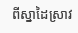ពីស្នាដៃស្រាវ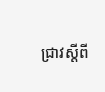ជ្រាវស្ដីពី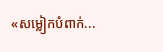«សម្លៀកបំពាក់...